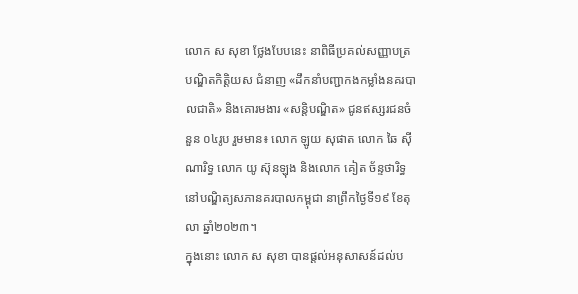លោក ស សុខា ថ្លែងបែបនេះ នាពិធីប្រគល់សញ្ញាបត្របណ្ឌិតកិត្តិយស ជំនាញ «ដឹកនាំបញ្ជាកងកម្លាំងនគរបាលជាតិ» និងគោរមងារ «សន្តិបណ្ឌិត» ជូនឥស្សរជនចំនួន ០៤រូប រួមមាន៖ លោក ឡូយ សុផាត លោក ឆៃ ស៊ីណារិទ្ធ លោក យូ ស៊ុនឡុង និងលោក គៀត ច័ន្ទថារិទ្ធ នៅបណ្ឌិត្យសភានគរបាលកម្ពុជា នាព្រឹកថ្ងៃទី១៩ ខែតុលា ឆ្នាំ២០២៣។
ក្នុងនោះ លោក ស សុខា បានផ្ដល់អនុសាសន៍ដល់ប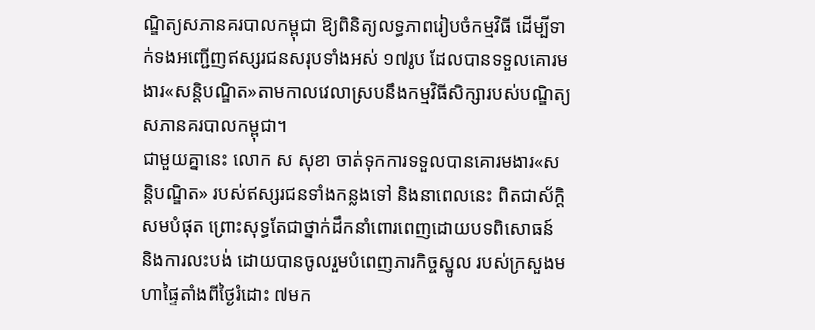ណ្ឌិត្យសភានគរបាលកម្ពុជា ឱ្យពិនិត្យលទ្ធភាពរៀបចំកម្មវិធី ដើម្បីទាក់ទងអញ្ជើញឥស្សរជនសរុបទាំងអស់ ១៧រូប ដែលបានទទួលគោរមងារ«សន្តិបណ្ឌិត»តាមកាលវេលាស្របនឹងកម្មវិធីសិក្សារបស់បណ្ឌិត្យសភានគរបាលកម្ពុជា។
ជាមួយគ្នានេះ លោក ស សុខា ចាត់ទុកការទទួលបានគោរមងារ«សន្តិបណ្ឌិត» របស់ឥស្សរជនទាំងកន្លងទៅ និងនាពេលនេះ ពិតជាស័ក្តិសមបំផុត ព្រោះសុទ្ធតែជាថ្នាក់ដឹកនាំពោរពេញដោយបទពិសោធន៍ និងការលះបង់ ដោយបានចូលរួមបំពេញភារកិច្ចស្នូល របស់ក្រសួងមហាផ្ទៃតាំងពីថ្ងៃរំដោះ ៧មក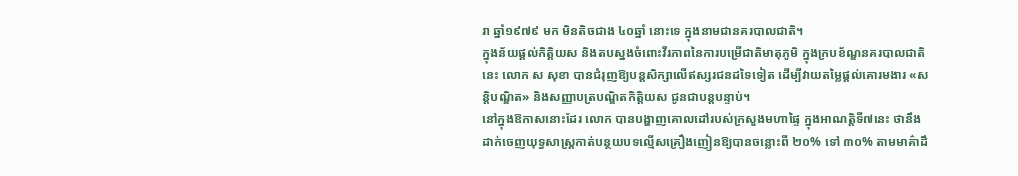រា ឆ្នាំ១៩៧៩ មក មិនតិចជាង ៤០ឆ្នាំ នោះទេ ក្នុងនាមជានគរបាលជាតិ។
ក្នុងន័យផ្ដល់កិត្តិយស និងតបស្នងចំពោះវីរភាពនៃការបម្រើជាតិមាតុភូមិ ក្នុងក្របខ័ណ្ឌនគរបាលជាតិនេះ លោក ស សុខា បានជំរុញឱ្យបន្តសិក្សាលើឥស្សរជនដទៃទៀត ដើម្បីវាយតម្លៃផ្ដល់គោរមងារ «សន្តិបណ្ឌិត» និងសញ្ញាបត្របណ្ឌិតកិត្តិយស ជូនជាបន្តបន្ទាប់។
នៅក្នុងឱកាសនោះដែរ លោក បានបង្ហាញគោលដៅរបស់ក្រសួងមហាផ្ទៃ ក្នុងអាណត្តិទី៧នេះ ថានឹងដាក់ចេញយុទ្ធសាស្ត្រកាត់បន្ថយបទល្មើសគ្រឿងញៀនឱ្យបានចន្លោះពី ២០% ទៅ ៣០% តាមមាគ៌ាដឹ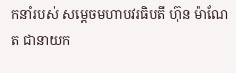កនាំរបស់ សម្ដេចមហាបវរធិបតី ហ៊ុន ម៉ាណែត ជានាយក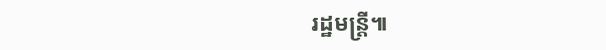រដ្ឋមន្ត្រី៕